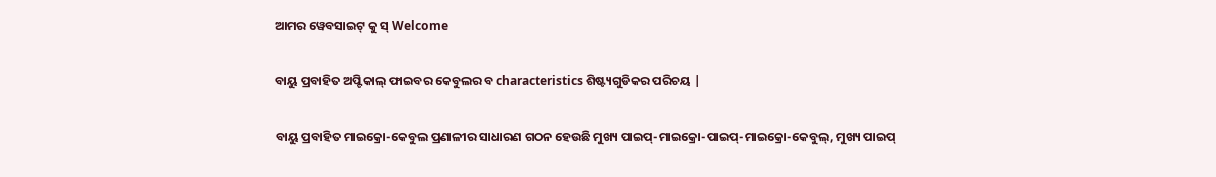ଆମର ୱେବସାଇଟ୍ କୁ ସ୍ Welcome

ବାୟୁ ପ୍ରବାହିତ ଅପ୍ଟିକାଲ୍ ଫାଇବର କେବୁଲର ବ characteristics ଶିଷ୍ଟ୍ୟଗୁଡିକର ପରିଚୟ |

ବାୟୁ ପ୍ରବାହିତ ମାଇକ୍ରୋ-କେବୁଲ ପ୍ରଣାଳୀର ସାଧାରଣ ଗଠନ ହେଉଛି ମୁଖ୍ୟ ପାଇପ୍-ମାଇକ୍ରୋ-ପାଇପ୍-ମାଇକ୍ରୋ-କେବୁଲ୍, ମୁଖ୍ୟ ପାଇପ୍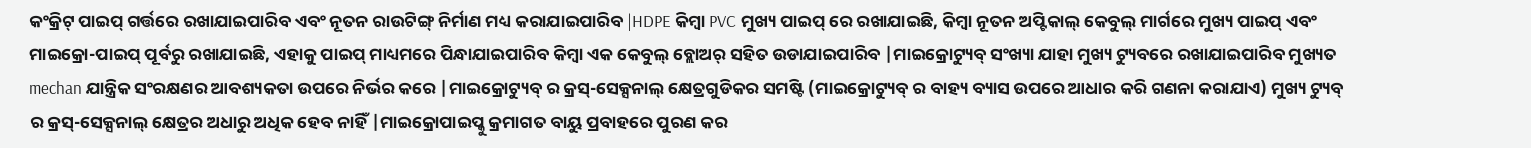କଂକ୍ରିଟ୍ ପାଇପ୍ ଗର୍ତ୍ତରେ ରଖାଯାଇପାରିବ ଏବଂ ନୂତନ ରାଉଟିଙ୍ଗ୍ ନିର୍ମାଣ ମଧ୍ୟ କରାଯାଇପାରିବ |HDPE କିମ୍ବା PVC ମୁଖ୍ୟ ପାଇପ୍ ରେ ରଖାଯାଇଛି, କିମ୍ବା ନୂତନ ଅପ୍ଟିକାଲ୍ କେବୁଲ୍ ମାର୍ଗରେ ମୁଖ୍ୟ ପାଇପ୍ ଏବଂ ମାଇକ୍ରୋ-ପାଇପ୍ ପୂର୍ବରୁ ରଖାଯାଇଛି, ଏହାକୁ ପାଇପ୍ ମାଧ୍ୟମରେ ପିନ୍ଧାଯାଇପାରିବ କିମ୍ବା ଏକ କେବୁଲ୍ ବ୍ଲୋଅର୍ ସହିତ ଉଡାଯାଇପାରିବ |ମାଇକ୍ରୋଟ୍ୟୁବ୍ ସଂଖ୍ୟା ଯାହା ମୁଖ୍ୟ ଟ୍ୟୁବରେ ରଖାଯାଇପାରିବ ମୁଖ୍ୟତ mechan ଯାନ୍ତ୍ରିକ ସଂରକ୍ଷଣର ଆବଶ୍ୟକତା ଉପରେ ନିର୍ଭର କରେ |ମାଇକ୍ରୋଟ୍ୟୁବ୍ ର କ୍ରସ୍-ସେକ୍ସନାଲ୍ କ୍ଷେତ୍ରଗୁଡିକର ସମଷ୍ଟି (ମାଇକ୍ରୋଟ୍ୟୁବ୍ ର ବାହ୍ୟ ବ୍ୟାସ ଉପରେ ଆଧାର କରି ଗଣନା କରାଯାଏ) ମୁଖ୍ୟ ଟ୍ୟୁବ୍ ର କ୍ରସ୍-ସେକ୍ସନାଲ୍ କ୍ଷେତ୍ରର ଅଧାରୁ ଅଧିକ ହେବ ନାହିଁ |ମାଇକ୍ରୋପାଇପ୍କୁ କ୍ରମାଗତ ବାୟୁ ପ୍ରବାହରେ ପୁରଣ କର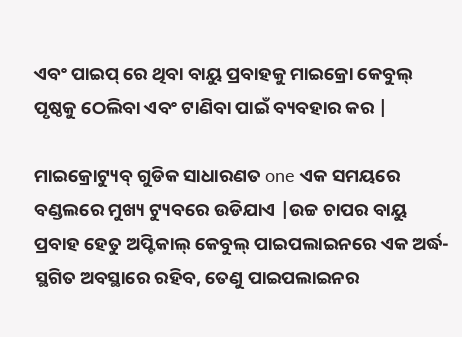ଏବଂ ପାଇପ୍ ରେ ଥିବା ବାୟୁ ପ୍ରବାହକୁ ମାଇକ୍ରୋ କେବୁଲ୍ ପୃଷ୍ଠକୁ ଠେଲିବା ଏବଂ ଟାଣିବା ପାଇଁ ବ୍ୟବହାର କର |

ମାଇକ୍ରୋଟ୍ୟୁବ୍ ଗୁଡିକ ସାଧାରଣତ one ଏକ ସମୟରେ ବଣ୍ଡଲରେ ମୁଖ୍ୟ ଟ୍ୟୁବରେ ଉଡିଯାଏ |ଉଚ୍ଚ ଚାପର ବାୟୁ ପ୍ରବାହ ହେତୁ ଅପ୍ଟିକାଲ୍ କେବୁଲ୍ ପାଇପଲାଇନରେ ଏକ ଅର୍ଦ୍ଧ-ସ୍ଥଗିତ ଅବସ୍ଥାରେ ରହିବ, ତେଣୁ ପାଇପଲାଇନର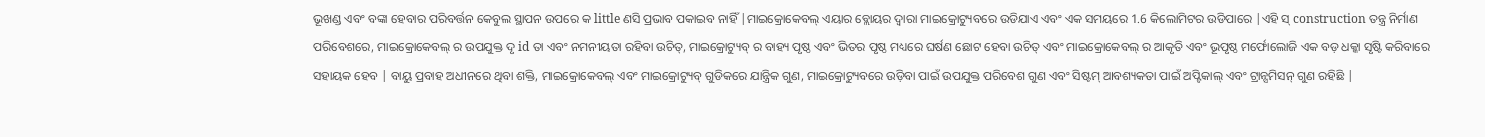ଭୂଖଣ୍ଡ ଏବଂ ବଙ୍କା ହେବାର ପରିବର୍ତ୍ତନ କେବୁଲ ସ୍ଥାପନ ଉପରେ କ little ଣସି ପ୍ରଭାବ ପକାଇବ ନାହିଁ |ମାଇକ୍ରୋକେବଲ୍ ଏୟାର ବ୍ଲୋୟର ଦ୍ୱାରା ମାଇକ୍ରୋଟ୍ୟୁବରେ ଉଡିଯାଏ ଏବଂ ଏକ ସମୟରେ 1.6 କିଲୋମିଟର ଉଡିପାରେ |ଏହି ସ୍ construction ତନ୍ତ୍ର ନିର୍ମାଣ ପରିବେଶରେ, ମାଇକ୍ରୋକେବଲ୍ ର ଉପଯୁକ୍ତ ଦୃ id ତା ଏବଂ ନମନୀୟତା ରହିବା ଉଚିତ୍, ମାଇକ୍ରୋଟ୍ୟୁବ୍ ର ବାହ୍ୟ ପୃଷ୍ଠ ଏବଂ ଭିତର ପୃଷ୍ଠ ମଧ୍ୟରେ ଘର୍ଷଣ ଛୋଟ ହେବା ଉଚିତ୍ ଏବଂ ମାଇକ୍ରୋକେବଲ୍ ର ଆକୃତି ଏବଂ ଭୂପୃଷ୍ଠ ମର୍ଫୋଲୋଜି ଏକ ବଡ଼ ଧକ୍କା ସୃଷ୍ଟି କରିବାରେ ସହାୟକ ହେବ | ବାୟୁ ପ୍ରବାହ ଅଧୀନରେ ଥିବା ଶକ୍ତି, ମାଇକ୍ରୋକେବଲ୍ ଏବଂ ମାଇକ୍ରୋଟ୍ୟୁବ୍ ଗୁଡିକରେ ଯାନ୍ତ୍ରିକ ଗୁଣ, ମାଇକ୍ରୋଟ୍ୟୁବରେ ଉଡ଼ିବା ପାଇଁ ଉପଯୁକ୍ତ ପରିବେଶ ଗୁଣ ଏବଂ ସିଷ୍ଟମ୍ ଆବଶ୍ୟକତା ପାଇଁ ଅପ୍ଟିକାଲ୍ ଏବଂ ଟ୍ରାନ୍ସମିସନ୍ ଗୁଣ ରହିଛି |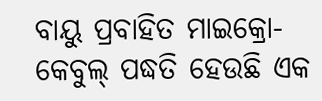ବାୟୁ ପ୍ରବାହିତ ମାଇକ୍ରୋ-କେବୁଲ୍ ପଦ୍ଧତି ହେଉଛି ଏକ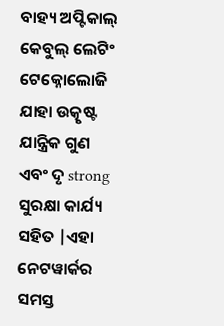ବାହ୍ୟ ଅପ୍ଟିକାଲ୍ କେବୁଲ୍ ଲେଟିଂ ଟେକ୍ନୋଲୋଜି ଯାହା ଉତ୍କୃଷ୍ଟ ଯାନ୍ତ୍ରିକ ଗୁଣ ଏବଂ ଦୃ strong ସୁରକ୍ଷା କାର୍ଯ୍ୟ ସହିତ |ଏହା ନେଟୱାର୍କର ସମସ୍ତ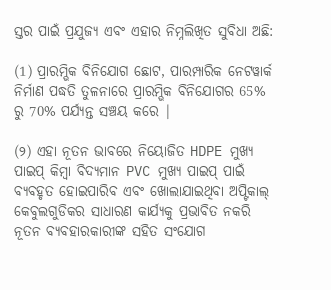ସ୍ତର ପାଇଁ ପ୍ରଯୁଜ୍ୟ ଏବଂ ଏହାର ନିମ୍ନଲିଖିତ ସୁବିଧା ଅଛି:

(1) ପ୍ରାରମ୍ଭିକ ବିନିଯୋଗ ଛୋଟ, ପାରମ୍ପାରିକ ନେଟୱାର୍କ ନିର୍ମାଣ ପଦ୍ଧତି ତୁଳନାରେ ପ୍ରାରମ୍ଭିକ ବିନିଯୋଗର 65% ରୁ 70% ପର୍ଯ୍ୟନ୍ତ ସଞ୍ଚୟ କରେ |

(୨) ଏହା ନୂତନ ଭାବରେ ନିୟୋଜିତ HDPE ମୁଖ୍ୟ ପାଇପ୍ କିମ୍ବା ବିଦ୍ୟମାନ PVC ମୁଖ୍ୟ ପାଇପ୍ ପାଇଁ ବ୍ୟବହୃତ ହୋଇପାରିବ ଏବଂ ଖୋଲାଯାଇଥିବା ଅପ୍ଟିକାଲ୍ କେବୁଲଗୁଡିକର ସାଧାରଣ କାର୍ଯ୍ୟକୁ ପ୍ରଭାବିତ ନକରି ନୂତନ ବ୍ୟବହାରକାରୀଙ୍କ ସହିତ ସଂଯୋଗ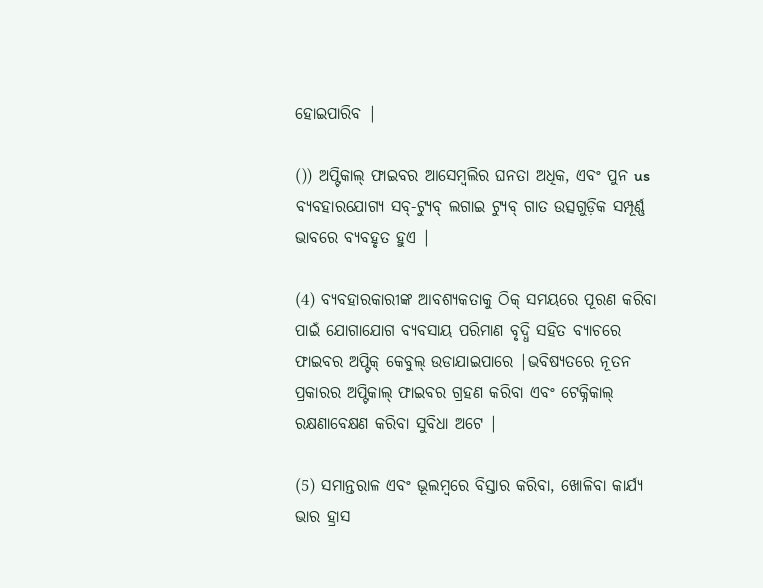ହୋଇପାରିବ |

()) ଅପ୍ଟିକାଲ୍ ଫାଇବର ଆସେମ୍ବଲିର ଘନତା ଅଧିକ, ଏବଂ ପୁନ us ବ୍ୟବହାରଯୋଗ୍ୟ ସବ୍-ଟ୍ୟୁବ୍ ଲଗାଇ ଟ୍ୟୁବ୍ ଗାତ ଉତ୍ସଗୁଡ଼ିକ ସମ୍ପୂର୍ଣ୍ଣ ଭାବରେ ବ୍ୟବହୃତ ହୁଏ |

(4) ବ୍ୟବହାରକାରୀଙ୍କ ଆବଶ୍ୟକତାକୁ ଠିକ୍ ସମୟରେ ପୂରଣ କରିବା ପାଇଁ ଯୋଗାଯୋଗ ବ୍ୟବସାୟ ପରିମାଣ ବୃଦ୍ଧି ସହିତ ବ୍ୟାଚରେ ଫାଇବର ଅପ୍ଟିକ୍ କେବୁଲ୍ ଉଡାଯାଇପାରେ |ଭବିଷ୍ୟତରେ ନୂତନ ପ୍ରକାରର ଅପ୍ଟିକାଲ୍ ଫାଇବର ଗ୍ରହଣ କରିବା ଏବଂ ଟେକ୍ନିକାଲ୍ ରକ୍ଷଣାବେକ୍ଷଣ କରିବା ସୁବିଧା ଅଟେ |

(5) ସମାନ୍ତରାଳ ଏବଂ ଭୂଲମ୍ବରେ ବିସ୍ତାର କରିବା, ଖୋଳିବା କାର୍ଯ୍ୟ ଭାର ହ୍ରାସ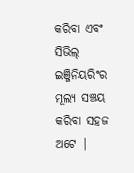କରିବା ଏବଂ ସିଭିଲ୍ ଇଞ୍ଜିନିୟରିଂର ମୂଲ୍ୟ ସଞ୍ଚୟ କରିବା ସହଜ ଅଟେ |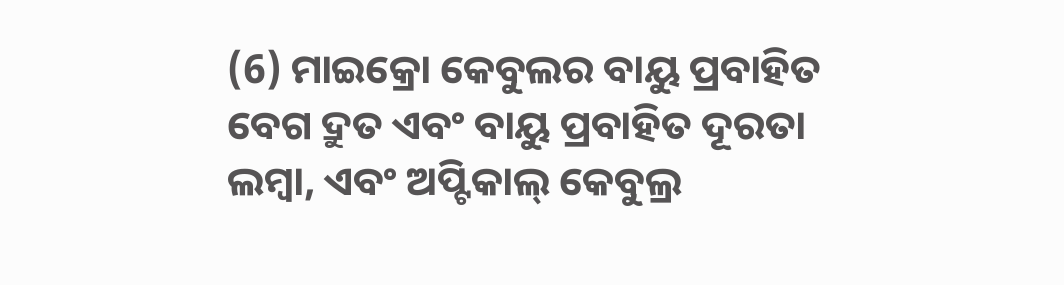(6) ମାଇକ୍ରୋ କେବୁଲର ବାୟୁ ପ୍ରବାହିତ ବେଗ ଦ୍ରୁତ ଏବଂ ବାୟୁ ପ୍ରବାହିତ ଦୂରତା ଲମ୍ବା, ଏବଂ ଅପ୍ଟିକାଲ୍ କେବୁଲ୍ର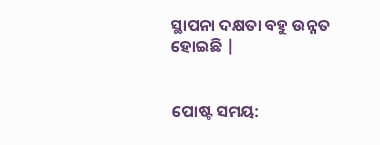ସ୍ଥାପନା ଦକ୍ଷତା ବହୁ ଉନ୍ନତ ହୋଇଛି |


ପୋଷ୍ଟ ସମୟ: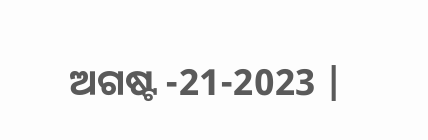ଅଗଷ୍ଟ -21-2023 |